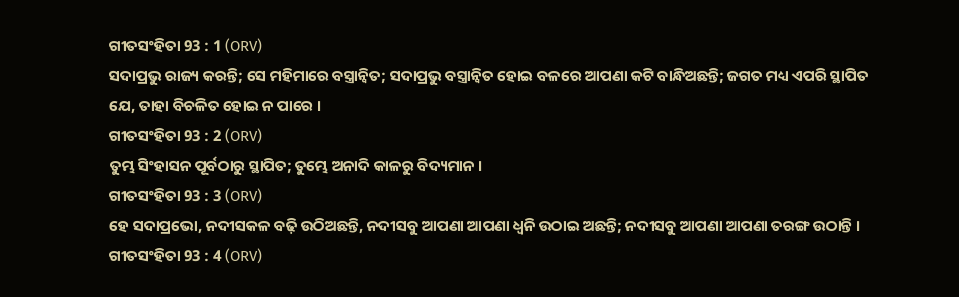ଗୀତସଂହିତା 93 : 1 (ORV)
ସଦାପ୍ରଭୁ ରାଜ୍ୟ କରନ୍ତି; ସେ ମହିମାରେ ବସ୍ତ୍ରାନ୍ଵିତ; ସଦାପ୍ରଭୁ ବସ୍ତ୍ରାନ୍ଵିତ ହୋଇ ବଳରେ ଆପଣା କଟି ବାନ୍ଧିଅଛନ୍ତି; ଜଗତ ମଧ୍ୟ ଏପରି ସ୍ଥାପିତ ଯେ, ତାହା ବିଚଳିତ ହୋଇ ନ ପାରେ ।
ଗୀତସଂହିତା 93 : 2 (ORV)
ତୁମ୍ଭ ସିଂହାସନ ପୂର୍ବଠାରୁ ସ୍ଥାପିତ; ତୁମ୍ଭେ ଅନାଦି କାଳରୁ ବିଦ୍ୟମାନ ।
ଗୀତସଂହିତା 93 : 3 (ORV)
ହେ ସଦାପ୍ରଭୋ, ନଦୀସକଳ ବଢ଼ି ଉଠିଅଛନ୍ତି, ନଦୀସବୁ ଆପଣା ଆପଣା ଧ୍ଵନି ଉଠାଇ ଅଛନ୍ତି; ନଦୀସବୁ ଆପଣା ଆପଣା ତରଙ୍ଗ ଉଠାନ୍ତି ।
ଗୀତସଂହିତା 93 : 4 (ORV)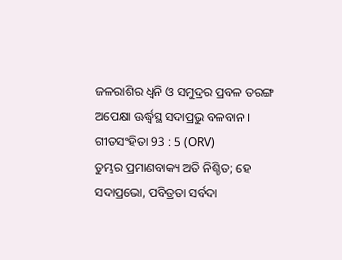ଜଳରାଶିର ଧ୍ଵନି ଓ ସମୁଦ୍ରର ପ୍ରବଳ ତରଙ୍ଗ ଅପେକ୍ଷା ଊର୍ଦ୍ଧ୍ଵସ୍ଥ ସଦାପ୍ରଭୁ ବଳବାନ ।
ଗୀତସଂହିତା 93 : 5 (ORV)
ତୁମ୍ଭର ପ୍ରମାଣବାକ୍ୟ ଅତି ନିଶ୍ଚିତ; ହେ ସଦାପ୍ରଭୋ, ପବିତ୍ରତା ସର୍ବଦା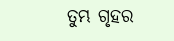ତୁମ୍ଭ ଗୃହର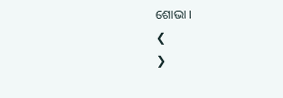ଶୋଭା ।
❮
❯